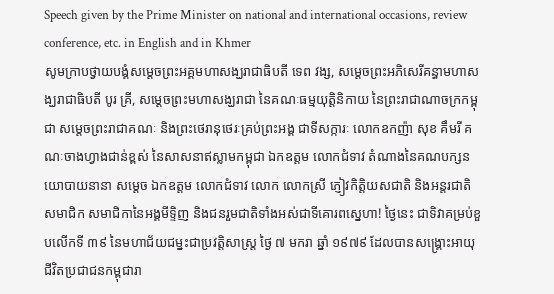Speech given by the Prime Minister on national and international occasions, review conference, etc. in English and in Khmer
សូមក្រាបថ្វាយបង្គំសម្តេចព្រះអគ្គមហាសង្ឃរាជាធិបតី ទេព វង្ស, សម្តេចព្រះអភិសេរីគន្ធាមហាសង្ឃរាជាធិបតី បូរ គ្រី, សម្តេចព្រះមហាសង្ឃរាជា នៃគណៈធម្មយុត្តិនិកាយ នៃព្រះរាជាណាចក្រកម្ពុជា សម្តេចព្រះរាជាគណៈ និងព្រះថេរានុថេរៈគ្រប់ព្រះអង្គ ជាទីសក្ការៈ លោកឧកញ៉ា សុខ គឹមរី គណៈចាងហ្វាងជាន់ខ្ពស់ នៃសាសនាឥស្លាមកម្ពុជា ឯកឧត្តម លោកជំទាវ តំណាងនៃគណបក្សនយោបាយនានា សម្តេច ឯកឧត្តម លោកជំទាវ លោក លោកស្រី ភ្ញៀវកិត្តិយសជាតិ និងអន្តរជាតិ សមាជិក សមាជិកានៃអង្គមីទ្ទិញ និងជនរួមជាតិទាំងអស់ជាទីគោរពស្នេហា! ថ្ងៃនេះ ជាទិវាគម្រប់ខួបលើកទី ៣៩ នៃមហាជ័យជម្នះជាប្រវត្តិសាស្រ្ត ថ្ងៃ ៧ មករា ឆ្នាំ ១៩៧៩ ដែលបានសង្រ្គោះអាយុជីវិតប្រជាជនកម្ពុជារា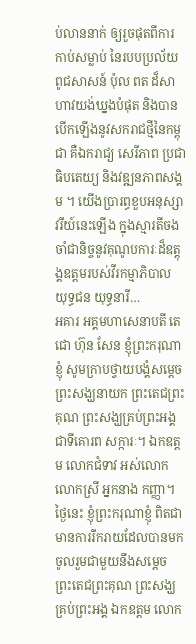ប់លាននាក់ ឲ្យរួចផុតពីការកាប់សម្លាប់ នៃរបបប្រល័យពូជសាសន៍ ប៉ុល ពត ដ៏សាហាវយង់ឃ្នងបំផុត និងបានបើកឡើងនូវសករាជថ្មីនៃកម្ពុជា គឺឯករាជ្យ សេរីភាព ប្រជាធិបតេយ្យ និងវឌ្ឍនភាពសង្គម ។ យើងប្រារព្ធខួបអនុស្សាវរីយ៍នេះឡើង ក្នុងស្មារតីចងចាំជានិច្ចនូវគុណូបការៈដ៏ឧត្តុង្គឧត្តមរបស់វីរកម្មាភិបាល យុទ្ធជន យុទ្ធនារី…
អគារ អគ្គមហាសេនាបតី តេជោ ហ៊ុន សែន ខ្ញុំព្រះករុណាខ្ញុំ សូមក្រាបថ្វាយបង្គំសម្ដេចព្រះសង្ឃនាយក ព្រះតេជព្រះគុណ ព្រះសង្ឃគ្រប់ព្រះអង្គ ជាទីគោរព សក្ការៈ។ ឯកឧត្តម លោកជំទាវ អស់លោក លោកស្រី អ្នកនាង កញ្ញា។ ថ្ងៃនេះ ខ្ញុំព្រះករុណាខ្ញុំ ពិតជាមានការរីករាយដែលបានមកចូលរួមជាមួយនឹងសម្ដេច ព្រះតេជព្រះគុណ ព្រះសង្ឃ គ្រប់ព្រះអង្គ ឯកឧត្តម លោក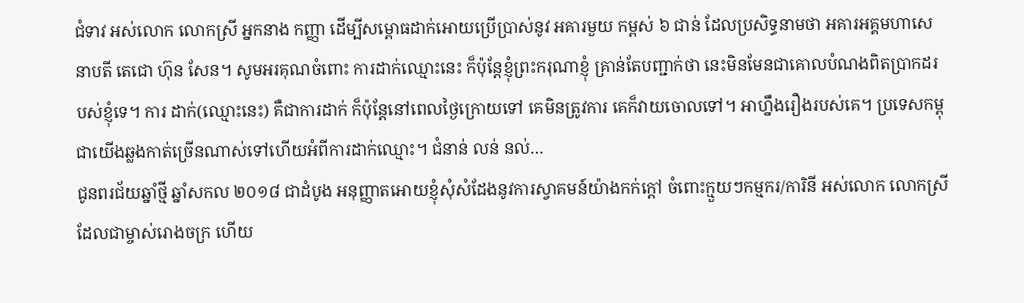ជំទាវ អស់លោក លោកស្រី អ្នកនាង កញ្ញា ដើម្បីសម្ពោធដាក់អោយប្រើប្រាស់នូវ អគារមួយ កម្ពស់ ៦ ជាន់ ដែលប្រសិទ្ធនាមថា អគារអគ្គមហាសេនាបតី តេជោ ហ៊ុន សែន។ សូមអរគុណចំពោះ ការដាក់ឈ្មោះនេះ ក៏ប៉ុន្តែខ្ញុំព្រះករុណាខ្ញុំ គ្រាន់តែបញ្ជាក់ថា នេះមិនមែនជាគោលបំណងពិតប្រាកដរបស់ខ្ញុំទេ។ ការ ដាក់(ឈ្មោះនេះ) គឺជាការដាក់ ក៏ប៉ុន្តែនៅពេលថ្ងៃក្រោយទៅ គេមិនត្រូវការ គេក៏វាយចោលទៅ។ អាហ្នឹងរឿងរបស់គេ។ ប្រទេសកម្ពុជាយើងឆ្លងកាត់ច្រើនណាស់ទៅហើយអំពីការដាក់ឈ្មោះ។ ជំនាន់ លន់ នល់…
ជូនពរជ័យឆ្នាំថ្មី ឆ្នាំសកល ២០១៨ ជាដំបូង អនុញ្ញាតអោយខ្ញុំសុំសំដែងនូវការស្វាគមន៍យ៉ាងកក់ក្ដៅ ចំពោះក្មួយៗកម្មករ/ការិនី អស់លោក លោកស្រីដែលជាម្ចាស់រោងចក្រ ហើយ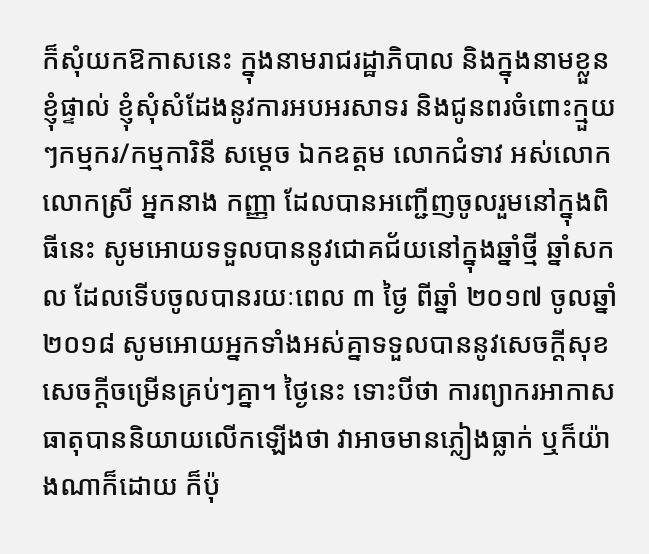ក៏សុំយកឱកាសនេះ ក្នុងនាមរាជរដ្ឋាភិបាល និងក្នុងនាមខ្លួនខ្ញុំផ្ទាល់ ខ្ញុំសុំសំដែងនូវការអបអរសាទរ និងជូនពរចំពោះក្មួយៗកម្មករ/កម្មការិនី សម្ដេច ឯកឧត្តម លោកជំទាវ អស់លោក លោកស្រី អ្នកនាង កញ្ញា ដែលបានអញ្ជើញចូលរួមនៅក្នុងពិធីនេះ សូមអោយទទួលបាននូវជោគជ័យនៅក្នុងឆ្នាំថ្មី ឆ្នាំសកល ដែលទើបចូលបានរយៈពេល ៣ ថ្ងៃ ពីឆ្នាំ ២០១៧ ចូលឆ្នាំ ២០១៨ សូមអោយអ្នកទាំងអស់គ្នាទទួលបាននូវសេចក្ដីសុខ សេចក្ដីចម្រើនគ្រប់ៗគ្នា។ ថ្ងៃនេះ ទោះបីថា ការព្យាករអាកាសធាតុបាននិយាយលើកឡើងថា វាអាចមានភ្លៀងធ្លាក់ ឬក៏យ៉ាងណាក៏ដោយ ក៏ប៉ុ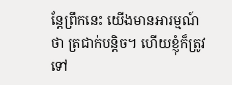ន្តែព្រឹកនេះ យើងមានអារម្មណ៍ថា ត្រជាក់បន្តិច។ ហើយខ្ញុំក៏ត្រូវទៅ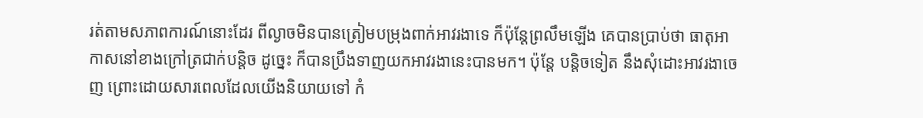រត់តាមសភាពការណ៍នោះដែរ ពីល្ងាចមិនបានត្រៀមបម្រុងពាក់អាវរងាទេ ក៏ប៉ុន្តែព្រលឹមឡើង គេបានប្រាប់ថា ធាតុអាកាសនៅខាងក្រៅត្រជាក់បន្តិច ដូច្នេះ ក៏បានប្រឹងទាញយកអាវរងានេះបានមក។ ប៉ុន្តែ បន្ដិចទៀត នឹងសុំដោះអាវរងាចេញ ព្រោះដោយសារពេលដែលយើងនិយាយទៅ កំ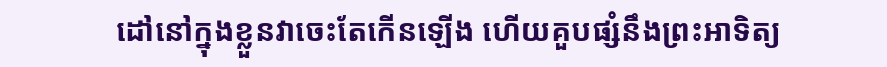ដៅនៅក្នុងខ្លួនវាចេះតែកើនឡើង ហើយគួបផ្សំនឹងព្រះអាទិត្យ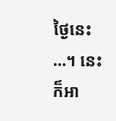ថ្ងៃនេះ …។ នេះក៏អា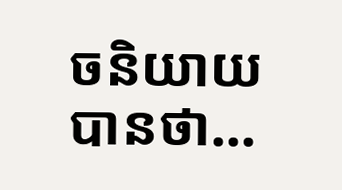ចនិយាយបានថា…